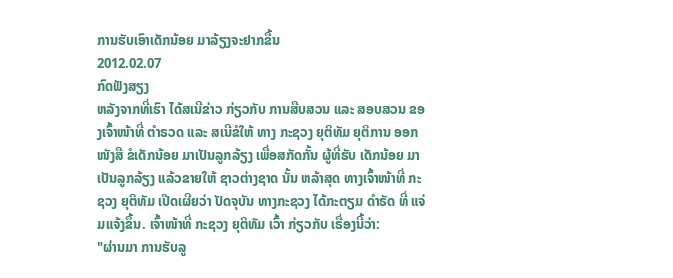ການຮັບເອົາເດັກນ້ອຍ ມາລ້ຽງຈະຢາກຂື້ນ
2012.02.07
ກົດຟັງສຽງ
ຫລັງຈາກທີ່ເຮົາ ໄດ້ສເນີຂ່າວ ກ່ຽວກັບ ການສືບສວນ ແລະ ສອບສວນ ຂອງເຈົ້າໜ້າທີ່ ຕໍາຣວດ ແລະ ສເນີຂໍໃຫ້ ທາງ ກະຊວງ ຍຸຕິທັມ ຍຸຕິການ ອອກໜັງສື ຂໍເດັກນ້ອຍ ມາເປັນລູກລ້ຽງ ເພື່ອສກັດກັ້ນ ຜູ້ທີ່ຮັບ ເດັກນ້ອຍ ມາເປັນລູກລ້ຽງ ແລ້ວຂາຍໃຫ້ ຊາວຕ່າງຊາດ ນັ້ນ ຫລ້າສຸດ ທາງເຈົ້າໜ້າທີ່ ກະຊວງ ຍຸຕິທັມ ເປີດເຜີຍວ່າ ປັດຈຸບັນ ທາງກະຊວງ ໄດ້ກະຕຽມ ດໍາຣັດ ທີ່ ແຈ່ມແຈ້ງຂຶ້ນ. ເຈົ້າໜ້າທີ່ ກະຊວງ ຍຸຕິທັມ ເວົ້າ ກ່ຽວກັບ ເຣື່ອງນີ້ວ່າ:
"ຜ່ານມາ ການຮັບລູ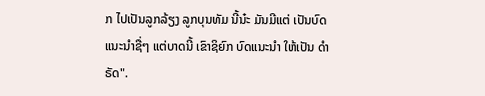ກ ໄປເປັນລູກລ້ຽງ ລູກບຸນທັມ ນີ້ນ໋ະ ມັນມີແຕ່ ເປັນບົດ ແນະນໍາຊື່ໆ ແຕ່ບາດນີ້ ເຂົາຊິຍົກ ບົດແນະນໍາ ໃຫ້ເປັນ ດໍາຣັດ".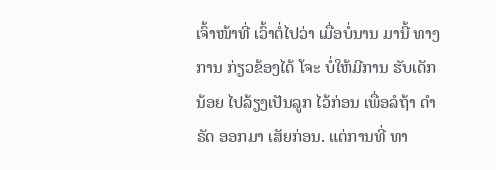ເຈົ້າໜ້າທີ່ ເວົ້າຕໍ່ໄປວ່າ ເມື່ອບໍ່ນານ ມານີ້ ທາງການ ກ່ຽວຂ້ອງໄດ້ ໂຈະ ບໍ່ໃຫ້ມີການ ຮັບເດັກນ້ອຍ ໄປລ້ຽງເປັນລູກ ໄວ້ກ່ອນ ເພື່ອລໍຖ້າ ດໍາຣັດ ອອກມາ ເສັຍກ່ອນ. ແຕ່ການທີ່ ທາ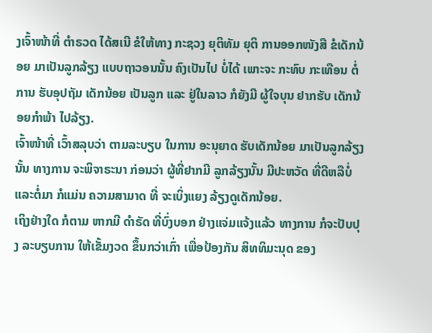ງເຈົ້າໜ້າທີ່ ຕໍາຣວດ ໄດ້ສເນີ ຂໍໃຫ້ທາງ ກະຊວງ ຍຸຕິທັມ ຍຸຕິ ການອອກໜັງສື ຂໍເດັກນ້ອຍ ມາເປັນລູກລ້ຽງ ແບບຖາວອນນັ້ນ ຄົງເປັນໄປ ບໍ່ໄດ້ ເພາະຈະ ກະທົບ ກະເທືອນ ຕໍ່ການ ຮັບອຸປຖັມ ເດັກນ້ອຍ ເປັນລູກ ແລະ ຢູ່ໃນລາວ ກໍຍັງມີ ຜູ້ໃຈບຸນ ຢາກຮັບ ເດັກນ້ອຍກໍາພ້າ ໄປລ້ຽງ.
ເຈົ້າໜ້າທີ່ ເວົ້າສລຸບວ່າ ຕາມລະບຽບ ໃນການ ອະນຸຍາດ ຮັບເດັກນ້ອຍ ມາເປັນລູກລ້ຽງ ນັ້ນ ທາງການ ຈະພິຈາຣະນາ ກ່ອນວ່າ ຜູ້ທີ່ຢາກມີ ລູກລ້ຽງນັ້ນ ມີປະຫວັດ ທີ່ດີຫລືບໍ່ ແລະຕໍ່ມາ ກໍແມ່ນ ຄວາມສາມາດ ທີ່ ຈະເບິ່ງແຍງ ລ້ຽງດູເດັກນ້ອຍ.
ເຖິງຢ່າງໃດ ກໍຕາມ ຫາກມີ ດໍາຣັດ ທີ່ບົ່ງບອກ ຢ່າງແຈ່ມແຈ້ງແລ້ວ ທາງການ ກໍຈະປັບປຸງ ລະບຽບການ ໃຫ້ເຂັ້ມງວດ ຂຶ້ນກວ່າເກົ່າ ເພື່ອປ້ອງກັນ ສິທທິມະນຸດ ຂອງ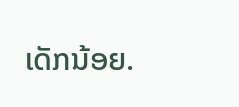ເດັກນ້ອຍ.